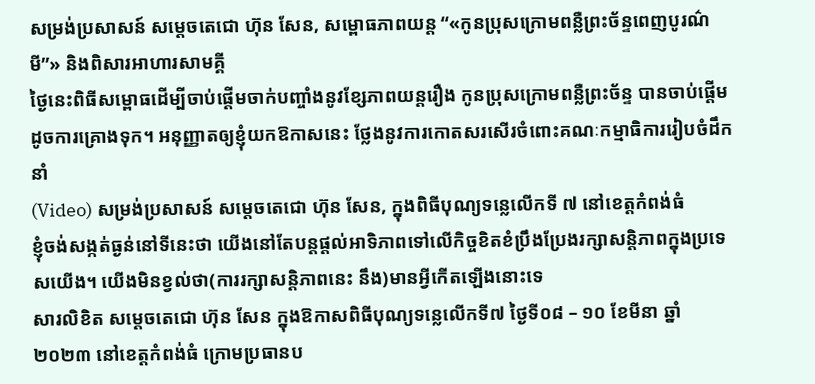សម្រង់ប្រសាសន៍ សម្តេចតេជោ ហ៊ុន សែន, សម្ពោធភាពយន្ត “«កូនប្រុសក្រោមពន្លឺព្រះច័ន្ទពេញបូរណ៌មី”» និងពិសារអាហារសាមគ្គី
ថ្ងៃនេះពិធីសម្ពោធដើម្បីចាប់ផ្តើមចាក់បញ្ចាំងនូវខ្សែភាពយន្តរឿង កូនប្រុសក្រោមពន្លឺព្រះច័ន្ទ បានចាប់ផ្តើមដូចការគ្រោងទុក។ អនុញ្ញាតឲ្យខ្ញុំយកឱកាសនេះ ថ្លែងនូវការកោតសរសើរចំពោះគណៈកម្មាធិការរៀបចំដឹកនាំ
(Video) សម្រង់ប្រសាសន៍ សម្តេចតេជោ ហ៊ុន សែន, ក្នុងពិធីបុណ្យទន្លេលើកទី ៧ នៅខេត្តកំពង់ធំ
ខ្ញុំចង់សង្កត់ធ្ងន់នៅទីនេះថា យើងនៅតែបន្តផ្តល់អាទិភាពទៅលើកិច្ចខិតខំប្រឹងប្រែងរក្សាសន្តិភាពក្នុងប្រទេសយើង។ យើងមិនខ្វល់ថា(ការរក្សាសន្តិភាពនេះ នឹង)មានអ្វីកើតឡើងនោះទេ
សារលិខិត សម្តេចតេជោ ហ៊ុន សែន ក្នុងឱកាសពិធីបុណ្យទន្លេលើកទី៧ ថ្ងៃទី០៨ – ១០ ខែមីនា ឆ្នាំ២០២៣ នៅខេត្តកំពង់ធំ ក្រោមប្រធានប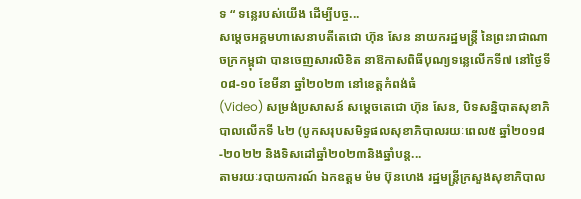ទ “ ទន្លេរបស់យើង ដើម្បីបច្ច...
សម្តេចអគ្គមហាសេនាបតីតេជោ ហ៊ុន សែន នាយករដ្ឋមន្ត្រី នៃព្រះរាជាណាចក្រកម្ពុជា បានចេញសារលិខិត នាឱកាសពិធីបុណ្យទន្លេលើកទី៧ នៅថ្ងៃទី០៨-១០ ខែមីនា ឆ្នាំ២០២៣ នៅខេត្តកំពង់ធំ
(Video) សម្រង់ប្រសាសន៍ សម្តេចតេជោ ហ៊ុន សែន, បិទសន្និបាតសុខាភិបាលលើកទី ៤២ (បូកសរុបសមិទ្ធផលសុខាភិបាលរយៈពេល៥ ឆ្នាំ២០១៨-២០២២ និងទិសដៅឆ្នាំ២០២៣និងឆ្នាំបន្ត...
តាមរយៈរបាយការណ៍ ឯកឧត្តម ម៉ម ប៊ុនហេង រដ្ឋមន្រ្តីក្រសួងសុខាភិបាល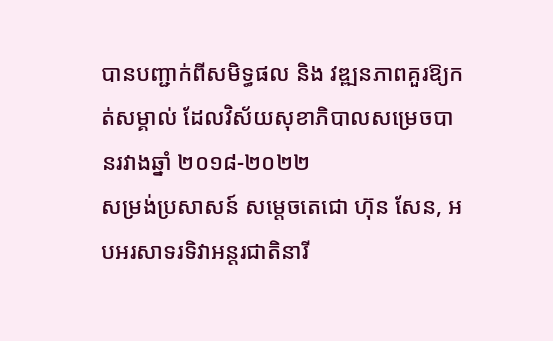បានបញ្ជាក់ពីសមិទ្ធផល និង វឌ្ឍនភាពគួរឱ្យកត់សម្គាល់ ដែលវិស័យសុខាភិបាលសម្រេចបានរវាងឆ្នាំ ២០១៨-២០២២
សម្រង់ប្រសាសន៍ សម្តេចតេជោ ហ៊ុន សែន, អបអរសាទរទិវាអន្តរជាតិនារី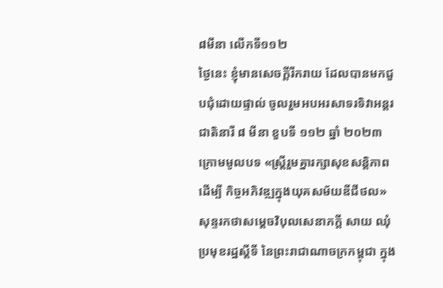៨មីនា លើកទី១១២
ថ្ងៃនេះ ខ្ញុំមានសេចក្តីរីករាយ ដែលបានមកជួបជុំដោយផ្ទាល់ ចូលរួមអបអរសាទរទិវាអន្តរជាតិនារី ៨ មីនា ខួបទី ១១២ ឆ្នាំ ២០២៣ ក្រោមមូលបទ «ស្ត្រីរួមគ្នារក្សាសុខសន្តិភាពដើម្បី កិច្ចអភិវឌ្ឍក្នុងយុគសម័យឌីជីថល»
សុន្ទរកថាសម្តេចវិបុលសេនាភក្តី សាយ ឈុំ ប្រមុខរដ្ឋស្តីទី នៃព្រះរាជាណាចក្រកម្ពុជា ក្នុង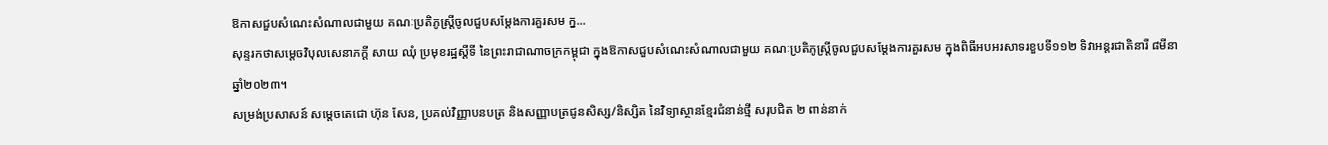ឱកាសជួបសំណេះសំណាលជាមួយ គណៈប្រតិភូស្ត្រីចូលជួបសម្តែងការគួរសម ក្ន...
សុន្ទរកថាសម្តេចវិបុលសេនាភក្តី សាយ ឈុំ ប្រមុខរដ្ឋស្តីទី នៃព្រះរាជាណាចក្រកម្ពុជា ក្នុងឱកាសជួបសំណេះសំណាលជាមួយ គណៈប្រតិភូស្ត្រីចូលជួបសម្តែងការគួរសម ក្នុងពិធីអបអរសាទរខួបទី១១២ ទិវាអន្តរជាតិនារី ៨មីនា ឆ្នាំ២០២៣។
សម្រង់ប្រសាសន៍ សម្តេចតេជោ ហ៊ុន សែន, ប្រគល់វិញ្ញាបនបត្រ និងសញ្ញាបត្រជូនសិស្ស/និស្សិត នៃវិទ្យាស្ថានខ្មែរជំនាន់ថ្មី សរុបជិត ២ ពាន់នាក់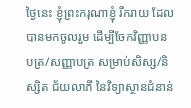ថ្ងៃនេះ ខ្ញុំព្រះករុណាខ្ញុំ រីករាយ ដែលបានមកចូលរួម ដើម្បីចែកវិញ្ញាបនបត្រ/សញ្ញាបត្រ សម្រាប់សិស្ស/និស្សិត ជ័យលាភី នៃវិទ្យាស្ថានជំនាន់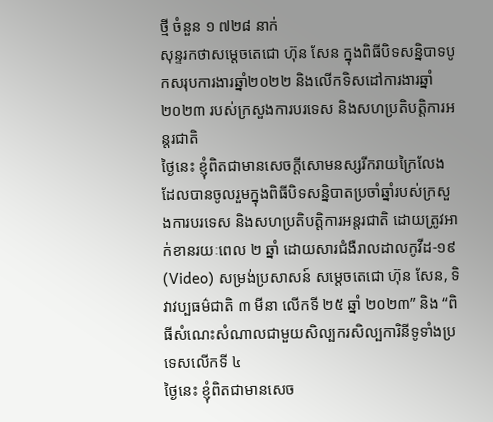ថ្មី ចំនួន ១ ៧២៨ នាក់
សុន្ទរកថាសម្ដេចតេជោ ហ៊ុន សែន ក្នុងពិធីបិទសន្និបាទបូកសរុបការងារឆ្នាំ២០២២ និងលើកទិសដៅការងារឆ្នាំ២០២៣ របស់ក្រសួងការបរទេស និងសហប្រតិបត្តិការអន្តរជាតិ
ថ្ងៃនេះ ខ្ញុំពិតជាមានសេចក្ដីសោមនស្សរីករាយក្រៃលែង ដែលបានចូលរួមក្នុងពិធីបិទសន្និបាតប្រចាំឆ្នាំរបស់ក្រសួងការបរទេស និងសហប្រតិបត្តិការអន្តរជាតិ ដោយត្រូវអាក់ខានរយៈពេល ២ ឆ្នាំ ដោយសារជំងឺរាលដាលកូវីដ-១៩
(Video) សម្រង់ប្រសាសន៍ សម្តេចតេជោ ហ៊ុន សែន, ទិវាវប្បធម៌ជាតិ ៣ មីនា លើកទី ២៥ ឆ្នាំ ២០២៣” និង “ពិធីសំណេះសំណាលជាមួយសិល្បករសិល្បការិនីទូទាំងប្រទេសលើកទី ៤
ថ្ងៃនេះ ខ្ញុំពិតជាមានសេច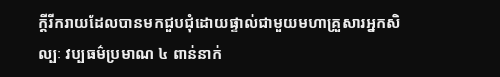ក្ដីរីករាយដែលបានមកជួបជុំដោយផ្ទាល់ជាមួយមហាគ្រួសារអ្នកសិល្បៈ វប្បធម៌ប្រមាណ ៤ ពាន់នាក់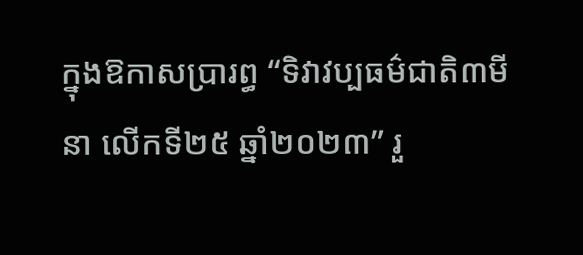ក្នុងឱកាសប្រារព្ធ “ទិវាវប្បធម៌ជាតិ៣មីនា លើកទី២៥ ឆ្នាំ២០២៣” រួ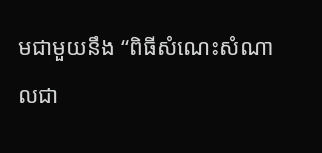មជាមួយនឹង “ពិធីសំណេះសំណាលជា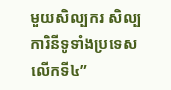មួយសិល្បករ សិល្បការិនីទូទាំងប្រទេសលើកទី៤”